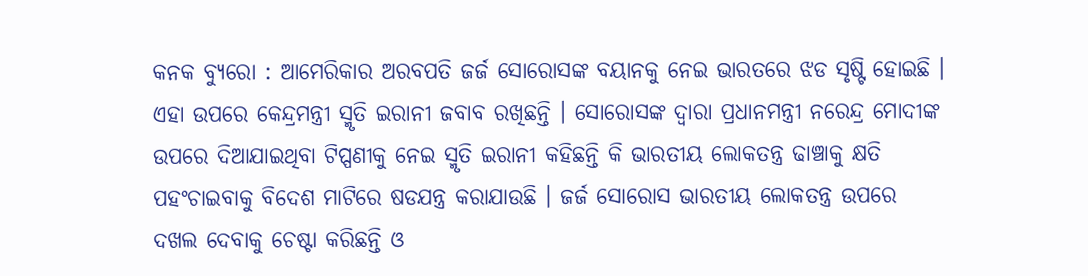କନକ ବ୍ୟୁରୋ : ଆମେରିକାର ଅରବପତି ଜର୍ଜ ସୋରୋସଙ୍କ ବୟାନକୁ ନେଇ ଭାରତରେ ଝଡ ସୃଷ୍ଟି ହୋଇଛି । ଏହା ଉପରେ କେନ୍ଦ୍ରମନ୍ତ୍ରୀ ସ୍ମୃତି ଇରାନୀ ଜବାବ ରଖିଛନ୍ତି । ସୋରୋସଙ୍କ ଦ୍ୱାରା ପ୍ରଧାନମନ୍ତ୍ରୀ ନରେନ୍ଦ୍ର ମୋଦୀଙ୍କ ଉପରେ ଦିଆଯାଇଥିବା ଟିପ୍ପଣୀକୁ ନେଇ ସ୍ମୃତି ଇରାନୀ କହିଛନ୍ତି କି ଭାରତୀୟ ଲୋକତନ୍ତ୍ର ଢାଞ୍ଚାକୁ କ୍ଷତି ପହଂଚାଇବାକୁ ବିଦେଶ ମାଟିରେ ଷଡଯନ୍ତ୍ର କରାଯାଉଛି । ଜର୍ଜ ସୋରୋସ ଭାରତୀୟ ଲୋକତନ୍ତ୍ର ଉପରେ ଦଖଲ ଦେବାକୁ ଚେଷ୍ଟା କରିଛନ୍ତି ଓ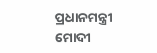ପ୍ରଧାନମନ୍ତ୍ରୀ ମୋଦୀ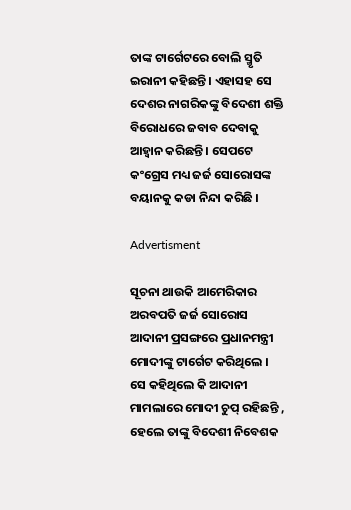ତାଙ୍କ ଟାର୍ଗେଟରେ ବୋଲି ସ୍ମୃତି ଇରାନୀ କହିଛନ୍ତି । ଏହାସହ ସେ ଦେଶର ନାଗରିକଙ୍କୁ ବିଦେଶୀ ଶକ୍ତି ବିରୋଧରେ ଜବାବ ଦେବାକୁ ଆହ୍ୱାନ କରିଛନ୍ତି । ସେପଟେ କଂଗ୍ରେସ ମଧ୍ୟ ଜର୍ଜ ସୋରୋସଙ୍କ ବୟାନକୁ କଡା ନିନ୍ଦା କରିଛି ।

Advertisment

ସୂଚନା ଥାଉକି ଆମେରିକାର ଅରବପତି ଜର୍ଜ ସୋରୋସ ଆଦାନୀ ପ୍ରସଙ୍ଗରେ ପ୍ରଧାନମନ୍ତ୍ରୀ ମୋଦୀଙ୍କୁ ଟାର୍ଗେଟ କରିଥିଲେ । ସେ କହିଥିଲେ କି ଆଦାନୀ ମାମଲାରେ ମୋଦୀ ଚୁପ୍ ରହିଛନ୍ତି , ହେଲେ ତାଙ୍କୁ ବିଦେଶୀ ନିବେଶକ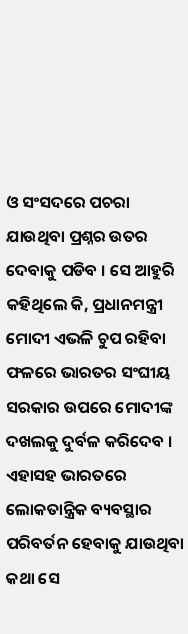ଓ ସଂସଦରେ ପଚରା ଯାଉଥିବା ପ୍ରଶ୍ନର ଉତର ଦେବାକୁ ପଡିବ । ସେ ଆହୁରି କହିଥିଲେ କି, ପ୍ରଧାନମନ୍ତ୍ରୀ ମୋଦୀ ଏଭଳି ଚୁପ ରହିବା ଫଳରେ ଭାରତର ସଂଘୀୟ ସରକାର ଉପରେ ମୋଦୀଙ୍କ ଦଖଲକୁ ଦୁର୍ବଳ କରିଦେବ । ଏହାସହ ଭାରତରେ ଲୋକତାନ୍ତ୍ରିକ ବ୍ୟବସ୍ଥାର ପରିବର୍ତନ ହେବାକୁ ଯାଉଥିବା କଥା ସେ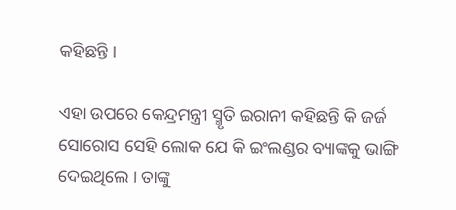କହିଛନ୍ତି ।

ଏହା ଉପରେ କେନ୍ଦ୍ରମନ୍ତ୍ରୀ ସ୍ମୃତି ଇରାନୀ କହିଛନ୍ତି କି ଜର୍ଜ ସୋରୋସ ସେହି ଲୋକ ଯେ କି ଇଂଲଣ୍ଡର ବ୍ୟାଙ୍କକୁ ଭାଙ୍ଗି ଦେଇଥିଲେ । ତାଙ୍କୁ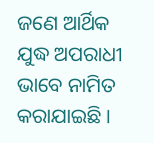ଜଣେ ଆର୍ଥିକ ଯୁଦ୍ଧ ଅପରାଧୀ ଭାବେ ନାମିତ କରାଯାଇଛି ।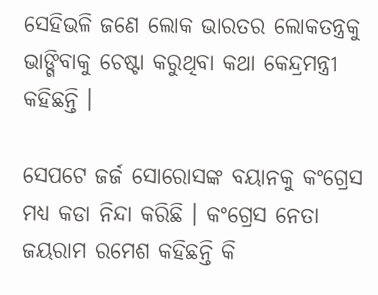ସେହିଭଳି ଜଣେ ଲୋକ ଭାରତର ଲୋକତନ୍ତ୍ରକୁ ଭାଙ୍ଗିବାକୁ ଚେଷ୍ଟା କରୁଥିବା କଥା କେନ୍ଦ୍ରମନ୍ତ୍ରୀ କହିଛନ୍ତି ।

ସେପଟେ ଜର୍ଜ ସୋରୋସଙ୍କ ବୟାନକୁ କଂଗ୍ରେସ ମଧ୍ୟ କଡା ନିନ୍ଦା କରିଛି । କଂଗ୍ରେସ ନେତା ଜୟରାମ ରମେଶ କହିଛନ୍ତି କି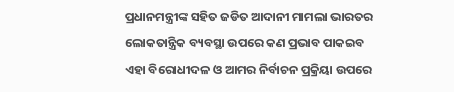ପ୍ରଧାନମନ୍ତ୍ରୀଙ୍କ ସହିତ ଜଡିତ ଆଦାନୀ ମାମଲା ଭାରତର ଲୋକତାନ୍ତ୍ରିକ ବ୍ୟବସ୍ଥା ଉପରେ କଣ ପ୍ରଭାବ ପାକଇବ ଏହା ବିରୋଧୀଦଳ ଓ ଆମର ନିର୍ବାଚନ ପ୍ରକ୍ରିୟା ଉପରେ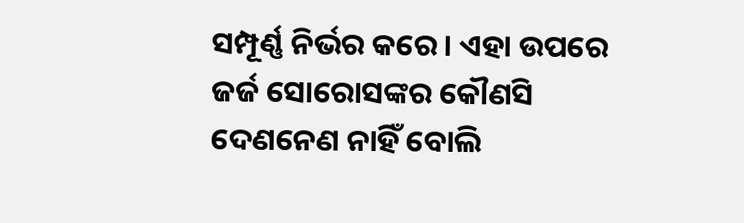ସମ୍ପୂର୍ଣ୍ଣ ନିର୍ଭର କରେ । ଏହା ଉପରେ ଜର୍ଜ ସୋରୋସଙ୍କର କୌଣସି ଦେଣନେଣ ନାହିଁ ବୋଲି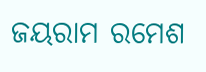ଜୟରାମ ରମେଶ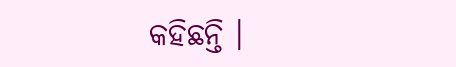କହିଛନ୍ତି ।